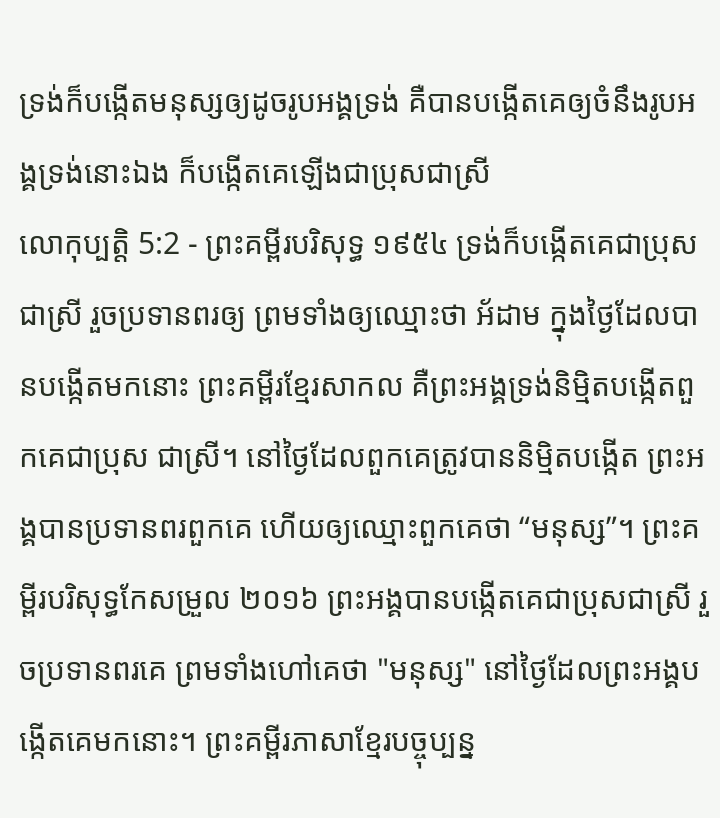ទ្រង់ក៏បង្កើតមនុស្សឲ្យដូចរូបអង្គទ្រង់ គឺបានបង្កើតគេឲ្យចំនឹងរូបអង្គទ្រង់នោះឯង ក៏បង្កើតគេឡើងជាប្រុសជាស្រី
លោកុប្បត្តិ 5:2 - ព្រះគម្ពីរបរិសុទ្ធ ១៩៥៤ ទ្រង់ក៏បង្កើតគេជាប្រុសជាស្រី រួចប្រទានពរឲ្យ ព្រមទាំងឲ្យឈ្មោះថា អ័ដាម ក្នុងថ្ងៃដែលបានបង្កើតមកនោះ ព្រះគម្ពីរខ្មែរសាកល គឺព្រះអង្គទ្រង់និម្មិតបង្កើតពួកគេជាប្រុស ជាស្រី។ នៅថ្ងៃដែលពួកគេត្រូវបាននិម្មិតបង្កើត ព្រះអង្គបានប្រទានពរពួកគេ ហើយឲ្យឈ្មោះពួកគេថា “មនុស្ស”។ ព្រះគម្ពីរបរិសុទ្ធកែសម្រួល ២០១៦ ព្រះអង្គបានបង្កើតគេជាប្រុសជាស្រី រួចប្រទានពរគេ ព្រមទាំងហៅគេថា "មនុស្ស" នៅថ្ងៃដែលព្រះអង្គបង្កើតគេមកនោះ។ ព្រះគម្ពីរភាសាខ្មែរបច្ចុប្បន្ន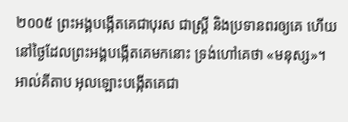២០០៥ ព្រះអង្គបង្កើតគេជាបុរស ជាស្ត្រី និងប្រទានពរឲ្យគេ ហើយនៅថ្ងៃដែលព្រះអង្គបង្កើតគេមកនោះ ទ្រង់ហៅគេថា «មនុស្ស»។ អាល់គីតាប អុលឡោះបង្កើតគេជា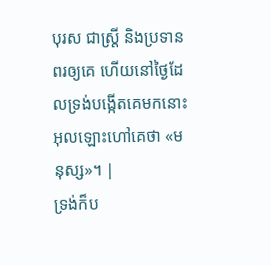បុរស ជាស្ត្រី និងប្រទានពរឲ្យគេ ហើយនៅថ្ងៃដែលទ្រង់បង្កើតគេមកនោះ អុលឡោះហៅគេថា «មនុស្ស»។ |
ទ្រង់ក៏ប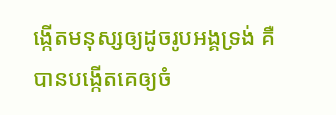ង្កើតមនុស្សឲ្យដូចរូបអង្គទ្រង់ គឺបានបង្កើតគេឲ្យចំ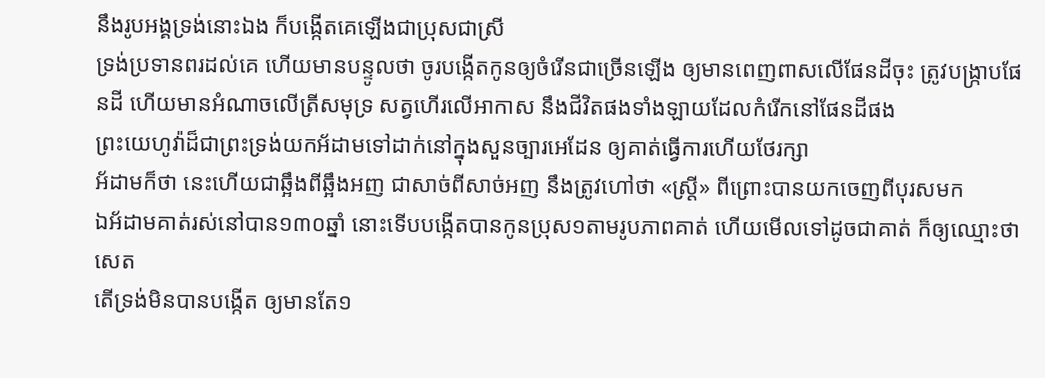នឹងរូបអង្គទ្រង់នោះឯង ក៏បង្កើតគេឡើងជាប្រុសជាស្រី
ទ្រង់ប្រទានពរដល់គេ ហើយមានបន្ទូលថា ចូរបង្កើតកូនឲ្យចំរើនជាច្រើនឡើង ឲ្យមានពេញពាសលើផែនដីចុះ ត្រូវបង្ក្រាបផែនដី ហើយមានអំណាចលើត្រីសមុទ្រ សត្វហើរលើអាកាស នឹងជីវិតផងទាំងឡាយដែលកំរើកនៅផែនដីផង
ព្រះយេហូវ៉ាដ៏ជាព្រះទ្រង់យកអ័ដាមទៅដាក់នៅក្នុងសួនច្បារអេដែន ឲ្យគាត់ធ្វើការហើយថែរក្សា
អ័ដាមក៏ថា នេះហើយជាឆ្អឹងពីឆ្អឹងអញ ជាសាច់ពីសាច់អញ នឹងត្រូវហៅថា «ស្ត្រី» ពីព្រោះបានយកចេញពីបុរសមក
ឯអ័ដាមគាត់រស់នៅបាន១៣០ឆ្នាំ នោះទើបបង្កើតបានកូនប្រុស១តាមរូបភាពគាត់ ហើយមើលទៅដូចជាគាត់ ក៏ឲ្យឈ្មោះថា សេត
តើទ្រង់មិនបានបង្កើត ឲ្យមានតែ១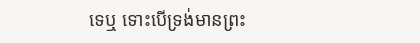ទេឬ ទោះបើទ្រង់មានព្រះ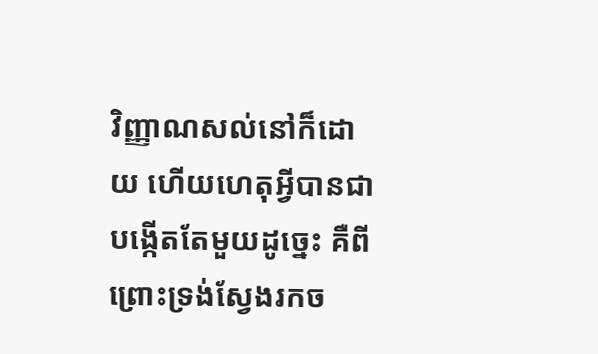វិញ្ញាណសល់នៅក៏ដោយ ហើយហេតុអ្វីបានជាបង្កើតតែមួយដូច្នេះ គឺពីព្រោះទ្រង់ស្វែងរកច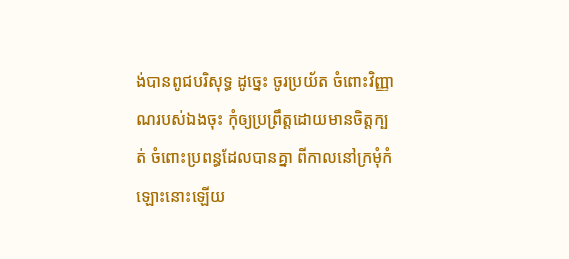ង់បានពូជបរិសុទ្ធ ដូច្នេះ ចូរប្រយ័ត ចំពោះវិញ្ញាណរបស់ឯងចុះ កុំឲ្យប្រព្រឹត្តដោយមានចិត្តក្បត់ ចំពោះប្រពន្ធដែលបានគ្នា ពីកាលនៅក្រមុំកំឡោះនោះឡើយ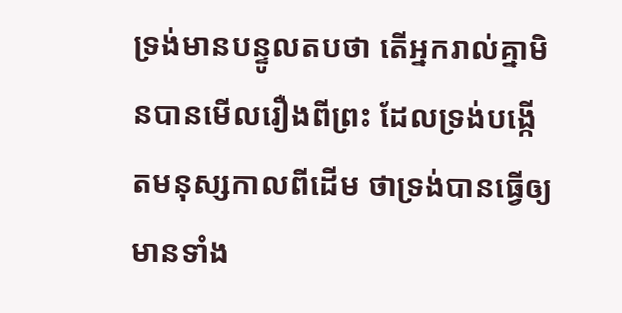ទ្រង់មានបន្ទូលតបថា តើអ្នករាល់គ្នាមិនបានមើលរឿងពីព្រះ ដែលទ្រង់បង្កើតមនុស្សកាលពីដើម ថាទ្រង់បានធ្វើឲ្យមានទាំង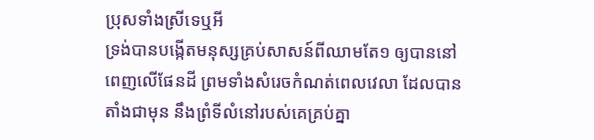ប្រុសទាំងស្រីទេឬអី
ទ្រង់បានបង្កើតមនុស្សគ្រប់សាសន៍ពីឈាមតែ១ ឲ្យបាននៅពេញលើផែនដី ព្រមទាំងសំរេចកំណត់ពេលវេលា ដែលបានតាំងជាមុន នឹងព្រំទីលំនៅរបស់គេគ្រប់គ្នា